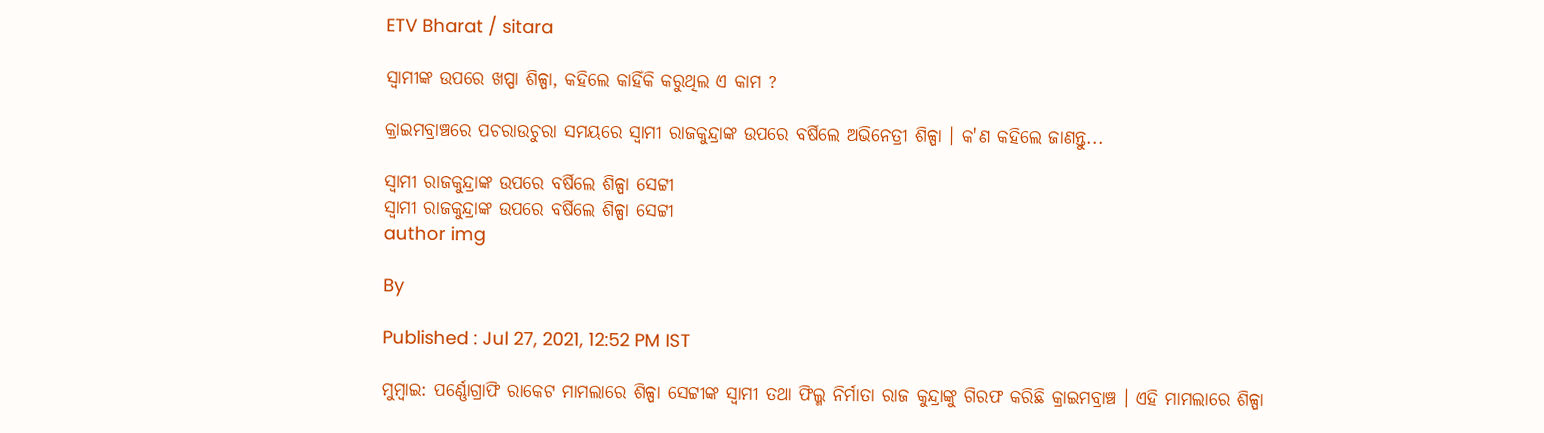ETV Bharat / sitara

ସ୍ବାମୀଙ୍କ ଉପରେ ଖପ୍ପା ଶିଳ୍ପା, କହିଲେ କାହିଁକି କରୁଥିଲ ଏ କାମ ?

କ୍ରାଇମବ୍ରାଞ୍ଚରେ ପଚରାଉଚୁରା ସମୟରେ ସ୍ବାମୀ ରାଜକୁନ୍ଦ୍ରାଙ୍କ ଉପରେ ବର୍ଷିଲେ ଅଭିନେତ୍ରୀ ଶିଳ୍ପା । କ'ଣ କହିଲେ ଜାଣନ୍ତୁ...

ସ୍ବାମୀ ରାଜକୁନ୍ଦ୍ରାଙ୍କ ଉପରେ ବର୍ଷିଲେ ଶିଳ୍ପା ସେଟ୍ଟୀ
ସ୍ବାମୀ ରାଜକୁନ୍ଦ୍ରାଙ୍କ ଉପରେ ବର୍ଷିଲେ ଶିଳ୍ପା ସେଟ୍ଟୀ
author img

By

Published : Jul 27, 2021, 12:52 PM IST

ମୁମ୍ବାଇ: ପର୍ଣ୍ଣୋଗ୍ରାଫି ରାକେଟ ମାମଲାରେ ଶିଳ୍ପା ସେଟ୍ଟୀଙ୍କ ସ୍ବାମୀ ତଥା ଫିଲ୍ମ ନିର୍ମାତା ରାଜ କୁନ୍ଦ୍ରାଙ୍କୁ ଗିରଫ କରିଛି କ୍ରାଇମବ୍ରାଞ୍ଚ । ଏହି ମାମଲାରେ ଶିଳ୍ପା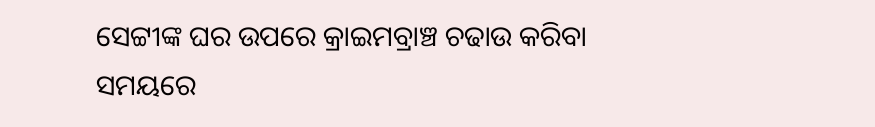ସେଟ୍ଟୀଙ୍କ ଘର ଉପରେ କ୍ରାଇମବ୍ରାଞ୍ଚ ଚଢାଉ କରିବା ସମୟରେ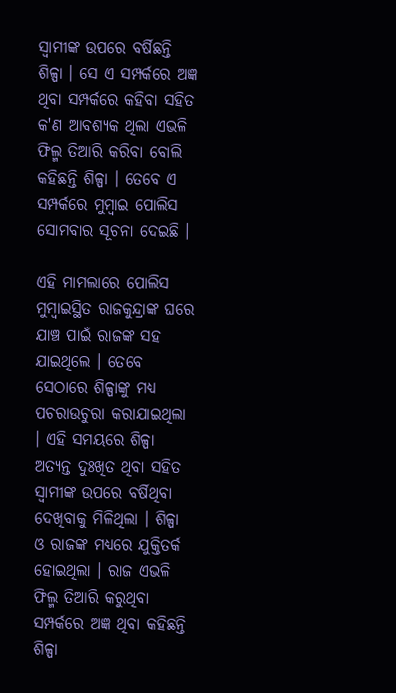ସ୍ବାମୀଙ୍କ ଉପରେ ବର୍ଷିଛନ୍ତି ଶିଳ୍ପା । ସେ ଏ ସମ୍ପର୍କରେ ଅଜ୍ଞ ଥିବା ସମ୍ପର୍କରେ କହିବା ସହିତ କ'ଣ ଆବଶ୍ୟକ ଥିଲା ଏଭଳି ଫିଲ୍ମ ତିଆରି କରିବା ବୋଲି କହିଛନ୍ତି ଶିଳ୍ପା । ତେବେ ଏ ସମ୍ପର୍କରେ ମୁମ୍ବାଇ ପୋଲିସ ସୋମବାର ସୂଚନା ଦେଇଛି ।

ଏହି ମାମଲାରେ ପୋଲିସ ମୁମ୍ବାଇସ୍ଥିତ ରାଜକୁନ୍ଦ୍ରାଙ୍କ ଘରେ ଯାଞ୍ଚ ପାଇଁ ରାଜଙ୍କ ସହ ଯାଇଥିଲେ । ତେବେ ସେଠାରେ ଶିଳ୍ପାଙ୍କୁ ମଧ୍ୟ ପଚରାଉଚୁରା କରାଯାଇଥିଲା । ଏହି ସମୟରେ ଶିଳ୍ପା ଅତ୍ୟନ୍ତ ଦୁଃଖିତ ଥିବା ସହିତ ସ୍ବାମୀଙ୍କ ଉପରେ ବର୍ଷିଥିବା ଦେଖିବାକୁ ମିଳିଥିଲା । ଶିଳ୍ପା ଓ ରାଜଙ୍କ ମଧ୍ୟରେ ଯୁକ୍ତିତର୍କ ହୋଇଥିଲା । ରାଜ ଏଭଳି ଫିଲ୍ମ ତିଆରି କରୁଥିବା ସମ୍ପର୍କରେ ଅଜ୍ଞ ଥିବା କହିଛନ୍ତି ଶିଳ୍ପା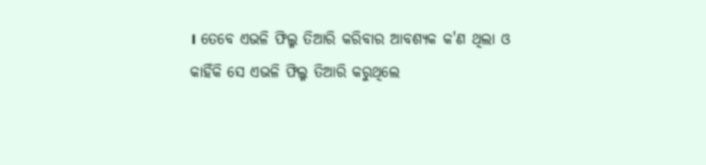। ତେବେ ଏଭଳି ଫିଲ୍ମ ତିଆରି କରିବାର ଆବଶ୍ୟକ କ'ଣ ଥିଲା ଓ କାହିଁକି ସେ ଏଭଳି ଫିଲ୍ମ ତିଆରି କରୁଥିଲେ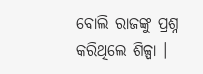ବୋଲି ରାଜଙ୍କୁ ପ୍ରଶ୍ନ କରିଥିଲେ ଶିଳ୍ପା ।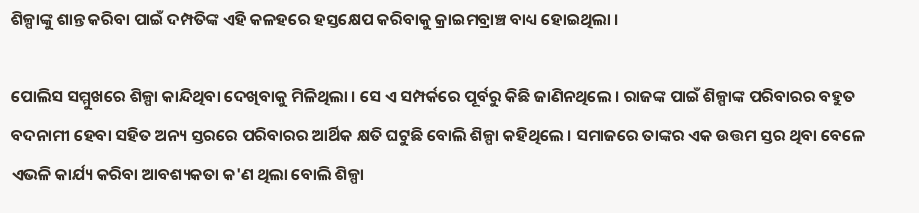ଶିଳ୍ପାଙ୍କୁ ଶାନ୍ତ କରିବା ପାଇଁ ଦମ୍ପତିଙ୍କ ଏହି କଳହରେ ହସ୍ତକ୍ଷେପ କରିବାକୁ କ୍ରାଇମବ୍ରାଞ୍ଚ ବାଧ୍ୟ ହୋଇଥିଲା ।

ପୋଲିସ ସମ୍ମୁଖରେ ଶିଳ୍ପା କାନ୍ଦିଥିବା ଦେଖିବାକୁ ମିଳିଥିଲା । ସେ ଏ ସମ୍ପର୍କରେ ପୂର୍ବରୁ କିଛି ଜାଣିନଥିଲେ । ରାଜଙ୍କ ପାଇଁ ଶିଳ୍ପାଙ୍କ ପରିବାରର ବହୁତ ବଦନାମୀ ହେବା ସହିତ ଅନ୍ୟ ସ୍ତରରେ ପରିବାରର ଆର୍ଥିକ କ୍ଷତି ଘଟୁଛି ବୋଲି ଶିଳ୍ପା କହିଥିଲେ । ସମାଜରେ ତାଙ୍କର ଏକ ଉତ୍ତମ ସ୍ତର ଥିବା ବେଳେ ଏଭଳି କାର୍ଯ୍ୟ କରିବା ଆବଶ୍ୟକତା କ'ଣ ଥିଲା ବୋଲି ଶିଳ୍ପା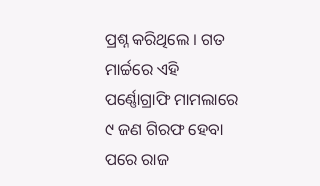ପ୍ରଶ୍ନ କରିଥିଲେ । ଗତ ମାର୍ଚ୍ଚରେ ଏହି ପର୍ଣ୍ଣୋଗ୍ରାଫି ମାମଲାରେ ୯ ଜଣ ଗିରଫ ହେବା ପରେ ରାଜ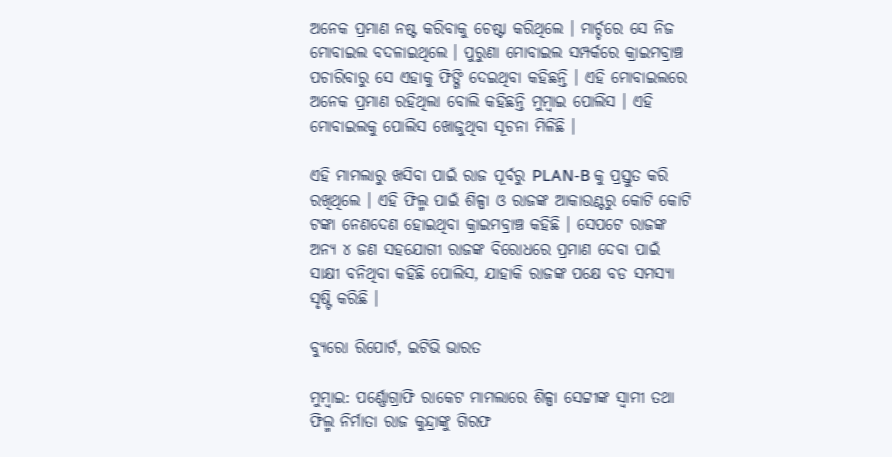ଅନେକ ପ୍ରମାଣ ନଷ୍ଟ କରିବାକୁ ଚେଷ୍ଟା କରିଥିଲେ । ମାର୍ଚ୍ଚରେ ସେ ନିଜ ମୋବାଇଲ ବଦଳାଇଥିଲେ । ପୁରୁଣା ମୋବାଇଲ ସମ୍ପର୍କରେ କ୍ରାଇମବ୍ରାଞ୍ଚ ପଚାରିବାରୁ ସେ ଏହାକୁ ଫିଙ୍ଗି ଦେଇଥିବା କହିଛନ୍ତି । ଏହି ମୋବାଇଲରେ ଅନେକ ପ୍ରମାଣ ରହିଥିଲା ବୋଲି କହିଛନ୍ତି ମୁମ୍ବାଇ ପୋଲିସ । ଏହି ମୋବାଇଲକୁ ପୋଲିସ ଖୋଜୁଥିବା ସୂଚନା ମିଳିଛି ।

ଏହି ମାମଲାରୁ ଖସିବା ପାଇଁ ରାଜ ପୂର୍ବରୁ PLAN-B କୁ ପ୍ରସ୍ତୁତ କରି ରଖିଥିଲେ । ଏହି ଫିଲ୍ମ ପାଇଁ ଶିଳ୍ପା ଓ ରାଜଙ୍କ ଆକାଉଣ୍ଟରୁ କୋଟି କୋଟି ଟଙ୍କା ନେଣଦେଣ ହୋଇଥିବା କ୍ରାଇମବ୍ରାଞ୍ଚ କହିଛି । ସେପଟେ ରାଜଙ୍କ ଅନ୍ୟ ୪ ଜଣ ସହଯୋଗୀ ରାଜଙ୍କ ବିରୋଧରେ ପ୍ରମାଣ ଦେବା ପାଇଁ ସାକ୍ଷୀ ବନିଥିବା କହିଛି ପୋଲିସ, ଯାହାକି ରାଜଙ୍କ ପକ୍ଷେ ବଡ ସମସ୍ୟା ସୃଷ୍ଟି କରିଛି ।

ବ୍ୟୁରୋ ରିପୋର୍ଟ, ଇଟିଭି ଭାରତ

ମୁମ୍ବାଇ: ପର୍ଣ୍ଣୋଗ୍ରାଫି ରାକେଟ ମାମଲାରେ ଶିଳ୍ପା ସେଟ୍ଟୀଙ୍କ ସ୍ବାମୀ ତଥା ଫିଲ୍ମ ନିର୍ମାତା ରାଜ କୁନ୍ଦ୍ରାଙ୍କୁ ଗିରଫ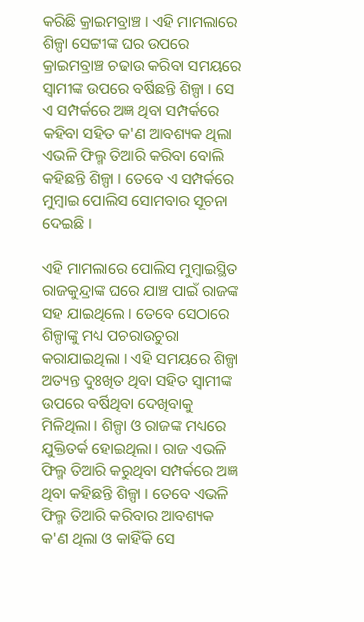କରିଛି କ୍ରାଇମବ୍ରାଞ୍ଚ । ଏହି ମାମଲାରେ ଶିଳ୍ପା ସେଟ୍ଟୀଙ୍କ ଘର ଉପରେ କ୍ରାଇମବ୍ରାଞ୍ଚ ଚଢାଉ କରିବା ସମୟରେ ସ୍ବାମୀଙ୍କ ଉପରେ ବର୍ଷିଛନ୍ତି ଶିଳ୍ପା । ସେ ଏ ସମ୍ପର୍କରେ ଅଜ୍ଞ ଥିବା ସମ୍ପର୍କରେ କହିବା ସହିତ କ'ଣ ଆବଶ୍ୟକ ଥିଲା ଏଭଳି ଫିଲ୍ମ ତିଆରି କରିବା ବୋଲି କହିଛନ୍ତି ଶିଳ୍ପା । ତେବେ ଏ ସମ୍ପର୍କରେ ମୁମ୍ବାଇ ପୋଲିସ ସୋମବାର ସୂଚନା ଦେଇଛି ।

ଏହି ମାମଲାରେ ପୋଲିସ ମୁମ୍ବାଇସ୍ଥିତ ରାଜକୁନ୍ଦ୍ରାଙ୍କ ଘରେ ଯାଞ୍ଚ ପାଇଁ ରାଜଙ୍କ ସହ ଯାଇଥିଲେ । ତେବେ ସେଠାରେ ଶିଳ୍ପାଙ୍କୁ ମଧ୍ୟ ପଚରାଉଚୁରା କରାଯାଇଥିଲା । ଏହି ସମୟରେ ଶିଳ୍ପା ଅତ୍ୟନ୍ତ ଦୁଃଖିତ ଥିବା ସହିତ ସ୍ବାମୀଙ୍କ ଉପରେ ବର୍ଷିଥିବା ଦେଖିବାକୁ ମିଳିଥିଲା । ଶିଳ୍ପା ଓ ରାଜଙ୍କ ମଧ୍ୟରେ ଯୁକ୍ତିତର୍କ ହୋଇଥିଲା । ରାଜ ଏଭଳି ଫିଲ୍ମ ତିଆରି କରୁଥିବା ସମ୍ପର୍କରେ ଅଜ୍ଞ ଥିବା କହିଛନ୍ତି ଶିଳ୍ପା । ତେବେ ଏଭଳି ଫିଲ୍ମ ତିଆରି କରିବାର ଆବଶ୍ୟକ କ'ଣ ଥିଲା ଓ କାହିଁକି ସେ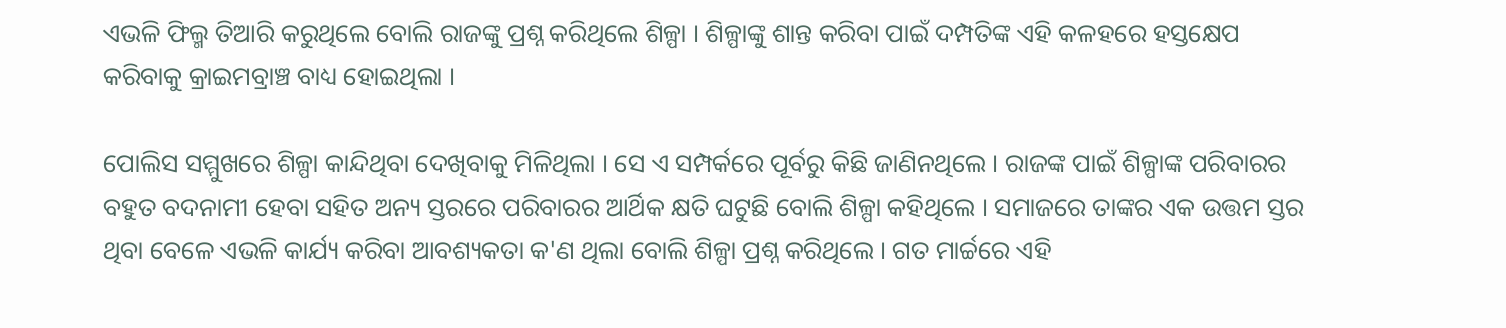ଏଭଳି ଫିଲ୍ମ ତିଆରି କରୁଥିଲେ ବୋଲି ରାଜଙ୍କୁ ପ୍ରଶ୍ନ କରିଥିଲେ ଶିଳ୍ପା । ଶିଳ୍ପାଙ୍କୁ ଶାନ୍ତ କରିବା ପାଇଁ ଦମ୍ପତିଙ୍କ ଏହି କଳହରେ ହସ୍ତକ୍ଷେପ କରିବାକୁ କ୍ରାଇମବ୍ରାଞ୍ଚ ବାଧ୍ୟ ହୋଇଥିଲା ।

ପୋଲିସ ସମ୍ମୁଖରେ ଶିଳ୍ପା କାନ୍ଦିଥିବା ଦେଖିବାକୁ ମିଳିଥିଲା । ସେ ଏ ସମ୍ପର୍କରେ ପୂର୍ବରୁ କିଛି ଜାଣିନଥିଲେ । ରାଜଙ୍କ ପାଇଁ ଶିଳ୍ପାଙ୍କ ପରିବାରର ବହୁତ ବଦନାମୀ ହେବା ସହିତ ଅନ୍ୟ ସ୍ତରରେ ପରିବାରର ଆର୍ଥିକ କ୍ଷତି ଘଟୁଛି ବୋଲି ଶିଳ୍ପା କହିଥିଲେ । ସମାଜରେ ତାଙ୍କର ଏକ ଉତ୍ତମ ସ୍ତର ଥିବା ବେଳେ ଏଭଳି କାର୍ଯ୍ୟ କରିବା ଆବଶ୍ୟକତା କ'ଣ ଥିଲା ବୋଲି ଶିଳ୍ପା ପ୍ରଶ୍ନ କରିଥିଲେ । ଗତ ମାର୍ଚ୍ଚରେ ଏହି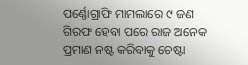ପର୍ଣ୍ଣୋଗ୍ରାଫି ମାମଲାରେ ୯ ଜଣ ଗିରଫ ହେବା ପରେ ରାଜ ଅନେକ ପ୍ରମାଣ ନଷ୍ଟ କରିବାକୁ ଚେଷ୍ଟା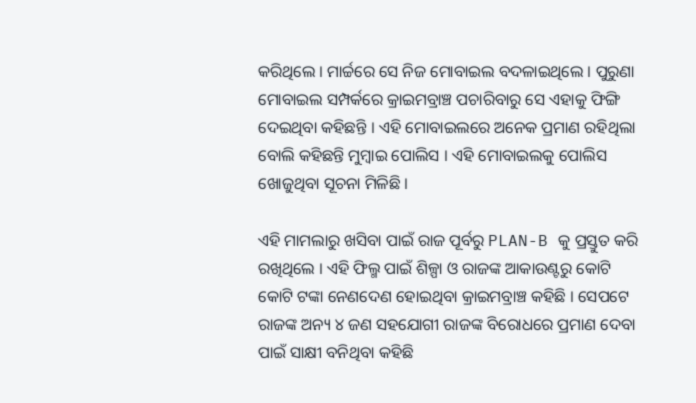କରିଥିଲେ । ମାର୍ଚ୍ଚରେ ସେ ନିଜ ମୋବାଇଲ ବଦଳାଇଥିଲେ । ପୁରୁଣା ମୋବାଇଲ ସମ୍ପର୍କରେ କ୍ରାଇମବ୍ରାଞ୍ଚ ପଚାରିବାରୁ ସେ ଏହାକୁ ଫିଙ୍ଗି ଦେଇଥିବା କହିଛନ୍ତି । ଏହି ମୋବାଇଲରେ ଅନେକ ପ୍ରମାଣ ରହିଥିଲା ବୋଲି କହିଛନ୍ତି ମୁମ୍ବାଇ ପୋଲିସ । ଏହି ମୋବାଇଲକୁ ପୋଲିସ ଖୋଜୁଥିବା ସୂଚନା ମିଳିଛି ।

ଏହି ମାମଲାରୁ ଖସିବା ପାଇଁ ରାଜ ପୂର୍ବରୁ PLAN-B କୁ ପ୍ରସ୍ତୁତ କରି ରଖିଥିଲେ । ଏହି ଫିଲ୍ମ ପାଇଁ ଶିଳ୍ପା ଓ ରାଜଙ୍କ ଆକାଉଣ୍ଟରୁ କୋଟି କୋଟି ଟଙ୍କା ନେଣଦେଣ ହୋଇଥିବା କ୍ରାଇମବ୍ରାଞ୍ଚ କହିଛି । ସେପଟେ ରାଜଙ୍କ ଅନ୍ୟ ୪ ଜଣ ସହଯୋଗୀ ରାଜଙ୍କ ବିରୋଧରେ ପ୍ରମାଣ ଦେବା ପାଇଁ ସାକ୍ଷୀ ବନିଥିବା କହିଛି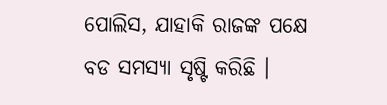ପୋଲିସ, ଯାହାକି ରାଜଙ୍କ ପକ୍ଷେ ବଡ ସମସ୍ୟା ସୃଷ୍ଟି କରିଛି ।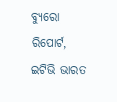ବ୍ୟୁରୋ ରିପୋର୍ଟ, ଇଟିଭି ଭାରତ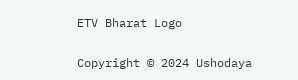ETV Bharat Logo

Copyright © 2024 Ushodaya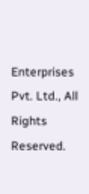Enterprises Pvt. Ltd., All Rights Reserved.